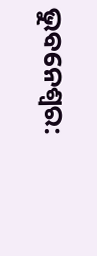ଭୁବନେଶ୍ବର: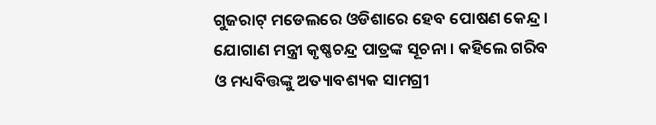ଗୁଜରାଟ୍ ମଡେଲରେ ଓଡିଶାରେ ହେବ ପୋଷଣ କେନ୍ଦ୍ର । ଯୋଗାଣ ମନ୍ତ୍ରୀ କୃଷ୍ଣଚନ୍ଦ୍ର ପାତ୍ରଙ୍କ ସୂଚନା । କହିଲେ ଗରିବ ଓ ମଧ୍ୟବିତ୍ତଙ୍କୁ ଅତ୍ୟାବଶ୍ୟକ ସାମଗ୍ରୀ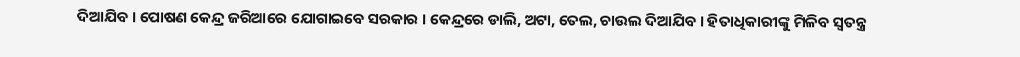ଦିଆଯିବ । ପୋଷଣ କେନ୍ଦ୍ର ଜରିଆରେ ଯୋଗାଇବେ ସରକାର । କେନ୍ଦ୍ରରେ ଡାଲି, ଅଟା, ତେଲ, ଚାଉଲ ଦିଆଯିବ । ହିତାଧିକାରୀଙ୍କୁ ମିଳିବ ସ୍ୱତନ୍ତ୍ର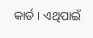କାର୍ଡ । ଏଥିପାଇଁ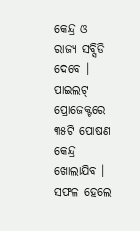କେନ୍ଦ୍ର ଓ ରାଜ୍ୟ ସବ୍ସିଡି ଦେବେ । ପାଇଲଟ୍ ପ୍ରୋଜେକ୍ଟରେ ୩୫ଟି ପୋଷଣ କେନ୍ଦ୍ର ଖୋଲାଯିବ । ସଫଳ ହେଲେ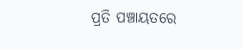ପ୍ରତି ପଞ୍ଚାୟତରେ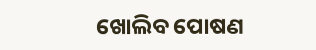ଖୋଲିବ ପୋଷଣ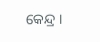କେନ୍ଦ୍ର ।